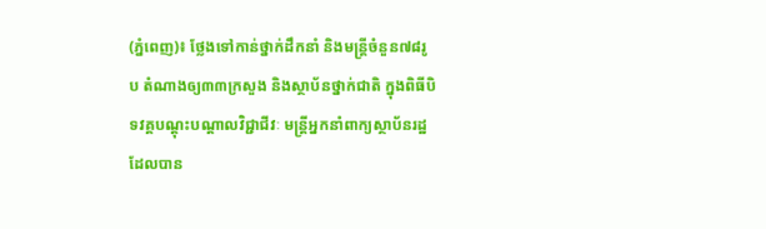(ភ្នំពេញ)៖ ថ្លែងទៅកាន់ថ្នាក់ដឹកនាំ និងមន្ត្រីចំនួន៧៨រូប តំណាងឲ្យ៣៣ក្រសួង និងស្ថាប័នថ្នាក់ជាតិ ក្នុងពិធីបិទវគ្គបណ្តុះបណ្តាលវិជ្ជាជីវៈ មន្ត្រីអ្នកនាំពាក្យស្ថាប័នរដ្ឋ ដែលបាន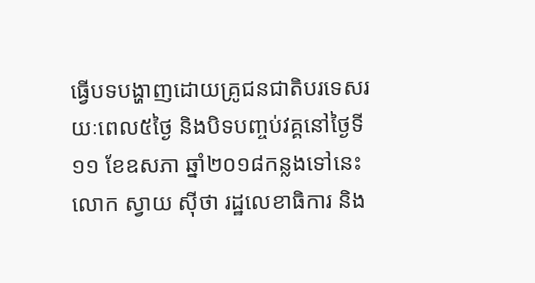ធ្វើបទបង្ហាញដោយគ្រូជនជាតិបរទេសរយៈពេល៥ថ្ងៃ និងបិទបញ្ចប់វគ្គនៅថ្ងៃទី១១ ខែឧសភា ឆ្នាំ២០១៨កន្លងទៅនេះ លោក ស្វាយ ស៊ីថា រដ្ឋលេខាធិការ និង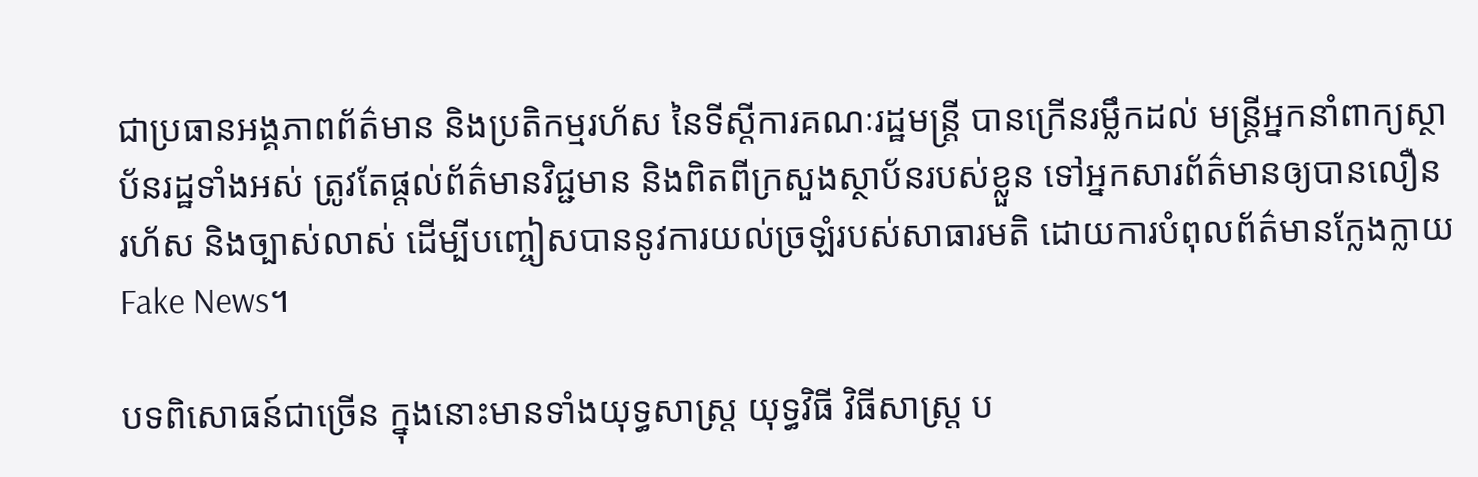ជាប្រធានអង្គភាពព័ត៌មាន និងប្រតិកម្មរហ័ស នៃទីស្តីការគណៈរដ្ឋមន្ត្រី បានក្រើនរម្លឹកដល់ មន្ត្រីអ្នកនាំពាក្យស្ថាប័នរដ្ឋទាំងអស់ ត្រូវតែផ្តល់ព័ត៌មានវិជ្ជមាន និងពិតពីក្រសួងស្ថាប័នរបស់ខ្លួន ទៅអ្នកសារព័ត៌មានឲ្យបានលឿន រហ័ស និងច្បាស់លាស់ ដើម្បីបញ្ចៀសបាននូវការយល់ច្រឡំរបស់សាធារមតិ ដោយការបំពុលព័ត៌មានក្លែងក្លាយ Fake News។

បទពិសោធន៍ជាច្រើន ក្នុងនោះមានទាំងយុទ្ធសាស្ត្រ យុទ្ធវិធី វិធីសាស្ត្រ ប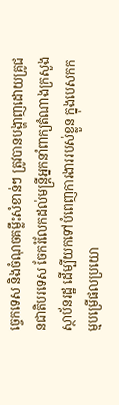ច្ចេកទេស និងចំណុចគម្លឹះសំខាន់ៗ ត្រូវបានបង្ហាញដោយគ្រូជនជាតិបរទេស ចែករំលែកដល់មន្ត្រីអ្នកនាំពាក្យតំណាងក្រសួង ស្ថាប័នរដ្ឋ ដើម្បីយកទៅបំពេញការងាររបស់ខ្លួន ក្នុងបេសកកម្មបម្រើផលប្រយោ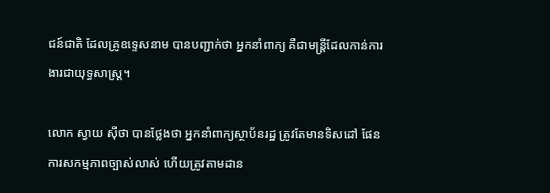ជន៍ជាតិ ដែលគ្រូឧទ្ទេសនាម បានបញ្ជាក់ថា អ្នកនាំពាក្យ គឺជាមន្ត្រីដែលកាន់ការងារជាយុទ្ធសាស្ត្រ។

លោក ស្វាយ ស៊ីថា បានថ្លែងថា អ្នកនាំពាក្យស្ថាប័នរដ្ឋ ត្រូវតែមានទិសដៅ ផែនការសកម្មភាពច្បាស់លាស់ ហើយត្រូវតាមដាន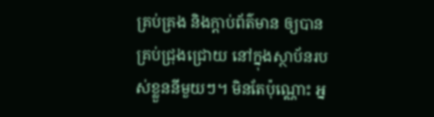គ្រប់គ្រង និងក្តាប់ព័ត៌មាន ឲ្យបានគ្រប់ជ្រុងជ្រោយ នៅក្នុងស្ថាប័នរបស់ខ្លួននីមួយៗ។ មិនតែប៉ុណ្ណោះ អ្ន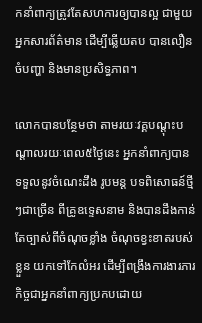កនាំពាក្យត្រូវតែសហការឲ្យបានល្អ ជាមួយអ្នកសារព័ត៌មាន ដើម្បីឆ្លើយតប បានលឿន ចំបញ្ហា និងមានប្រសិទ្ធភាព។

លោកបានបន្ថែមថា តាមរយៈវគ្គបណ្តុះបណ្តាលរយៈពេល៥ថ្ងៃនេះ អ្នកនាំពាក្យបានទទួលនូវចំណេះដឹង រូបមន្ត បទពិសោធន៍ថ្មីៗជាច្រើន ពីគ្រូឧទ្ទេសនាម និងបានដឹងកាន់តែច្បាស់ពីចំណុចខ្លាំង ចំណុចខ្វះខាតរបស់ខ្លួន យកទៅកែលំអរ ដើម្បីពង្រឹងការងារភារកិច្ចជាអ្នកនាំពាក្យប្រកបដោយ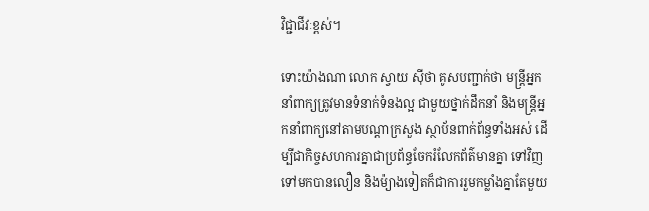វិជ្ជាជីវៈខ្ពស់។

ទោះយ៉ាងណា លោក ស្វាយ ស៊ីថា គូសបញ្ជាក់ថា មន្ត្រីអ្នកនាំពាក្យត្រូវមានទំនាក់ទំនងល្អ ជាមួយថ្នាក់ដឹកនាំ និងមន្ត្រីអ្នកនាំពាក្យនៅតាមបណ្តាក្រសួង ស្ថាប័នពាក់ព័ន្ធទាំងអស់ ដើម្បីជាកិច្ចសហការគ្នាជាប្រព័ន្ធចែករំលែកព័ត៌មានគ្នា ទៅវិញទៅមកបានលឿន និងម៉្យាងទៀតក៏ជាការរួមកម្លាំងគ្នាតែមួយ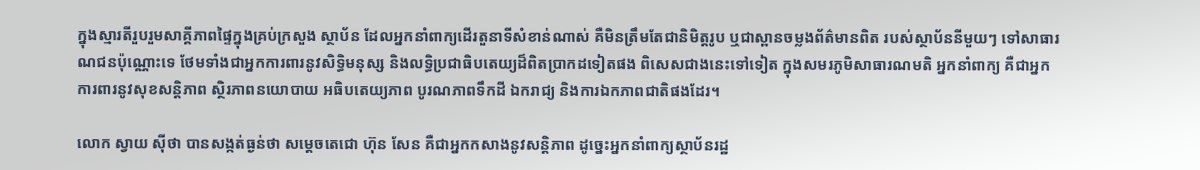ក្នុងស្មារតីរួបរួមសាគ្គីភាពផ្ទៃក្នុងគ្រប់ក្រសួង ស្ថាប័ន ដែលអ្នកនាំពាក្យដើរតួនាទីសំខាន់ណាស់ គឺមិនត្រឹមតែជានិមិត្តរូប ឬជាស្ពានចម្លងព័ត៌មានពិត របស់ស្ថាប័ននីមួយៗ ទៅសាធារណជនប៉ុណ្ណោះទេ ថែមទាំងជាអ្នកការពារនូវសិទ្ធិមនុស្ស និងលទ្ធិប្រជាធិបតេយ្យដ៏ពិតប្រាកដទៀតផង ពិសេសជាងនេះទៅទៀត ក្នុងសមរភូមិសាធារណមតិ អ្នកនាំពាក្យ គឺជាអ្នកការពារនូវសុខសន្តិភាព ស្ថិរភាពនយោបាយ អធិបតេយ្យភាព បូរណភាពទឹកដី ឯករាជ្យ និងការឯកភាពជាតិផងដែរ។

លោក ស្វាយ ស៊ីថា បានសង្កត់ធ្ងន់ថា សម្តេចតេជោ ហ៊ុន សែន គឺជាអ្នកកសាងនូវសន្តិភាព ដូច្នេះអ្នកនាំពាក្យស្ថាប័នរដ្ឋ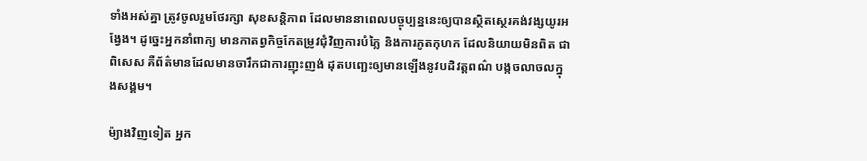ទាំងអស់គ្នា ត្រូវចូលរួមថែរក្សា សុខសន្តិភាព ដែលមាននាពេលបច្ចុប្បន្ននេះឲ្យបានស្ថិតស្ថេរគង់វង្សយូរអង្វែង។ ដូច្នេះអ្នកនាំពាក្យ មានកាតព្វកិច្ចកែតម្រូវជុំវិញការបំភ្លៃ និងការភូតកុហក ដែលនិយាយមិនពិត ជាពិសេស គឺព័ត៌មានដែលមានចារឹកជាការញុះញង់ ដុតបញ្ឆេះឲ្យមានឡើងនូវបដិវត្តពណ៌ បង្កចលាចលក្នុងសង្គម។

ម៉្យាងវិញទៀត អ្នក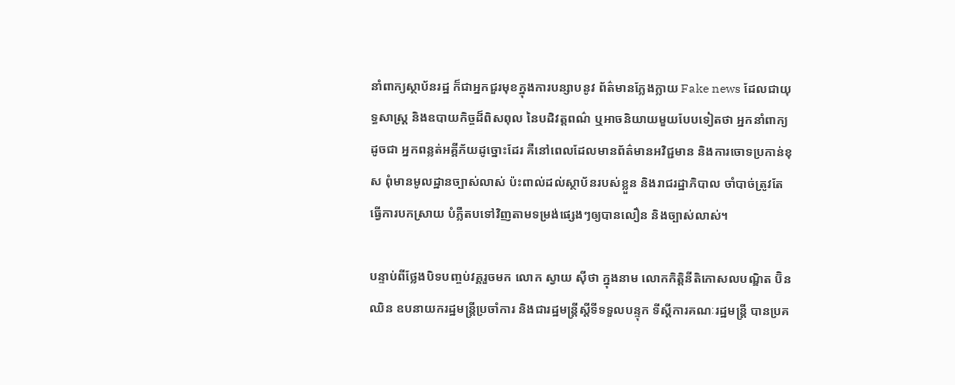នាំពាក្យស្ថាប័នរដ្ឋ ក៏ជាអ្នកជួរមុខក្នុងការបន្សាបនូវ ព័ត៌មានក្លែងក្លាយ Fake news ដែលជាយុទ្ធសាស្ត្រ និងឧបាយកិច្ចដ៏ពិសពុល នៃបដិវត្តពណ៌ ឬអាចនិយាយមួយបែបទៀតថា អ្នកនាំពាក្យដូចជា អ្នកពន្លត់អគ្គីភ័យដូច្នោះដែរ គឺនៅពេលដែលមានព័ត៌មានអវិជ្ជមាន និងការចោទប្រកាន់ខុស ពុំមានមូលដ្ឋានច្បាស់លាស់ ប៉ះពាល់ដល់ស្ថាប័នរបស់ខ្លួន និងរាជរដ្ឋាភិបាល ចាំបាច់ត្រូវតែធ្វើការបកស្រាយ បំភ្លឺតបទៅវិញតាមទម្រង់ផ្សេងៗឲ្យបានលឿន និងច្បាស់លាស់។

បន្ទាប់ពីថ្លែងបិទបញ្ចប់វគ្គរួចមក លោក ស្វាយ ស៊ីថា ក្នុងនាម លោកកិត្តិនីតិកោសលបណ្ឌិត ប៊ិន ឈិន ឧបនាយករដ្ឋមន្ត្រីប្រចាំការ និងជារដ្ឋមន្ត្រីស្តីទីទទួលបន្ទុក ទីស្តីការគណៈរដ្ឋមន្ត្រី បានប្រគ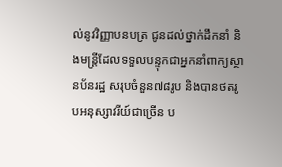ល់នូវវិញ្ញាបនបត្រ ជូនដល់ថ្នាក់ដឹកនាំ និងមន្ត្រីដែលទទួលបន្ទុកជាអ្នកនាំពាក្យស្ថានប័នរដ្ឋ សរុបចំនួន៧៨រូប និងបានថតរូបអនុស្សាវរីយ៍ជាច្រើន ប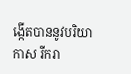ង្កើតបាននូវបរិយាកាស រីករា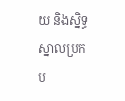យ និងស្និទ្ធស្នាលប្រកប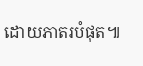ដោយភាតរបំផុត៕